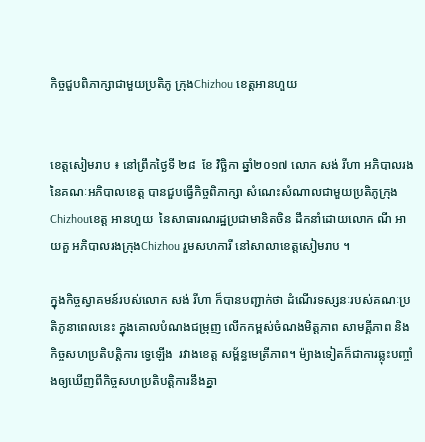កិច្ចជួបពិភាក្សាជាមួយប្រតិភូ ក្រុងChizhou ខេត្តអានហួយ


ខេត្តសៀមរាប ៖ នៅព្រឹកថ្ងៃទី ២៨  ខែ វិច្ឆិកា ឆ្នាំ២០១៧ លោក សង់ រីហា អភិបាលរងនៃគណៈអភិបាលខេត្ត បានជួបធ្វើកិច្ចពិភាក្សា សំណេះសំណាលជាមួយប្រតិភូក្រុងChizhouខេត្ត អានហួយ  នៃសាធារណរដ្ឋប្រជាមានិតចិន ដឹកនាំដោយលោក ណី អាយគួ អភិបាលរងក្រុងChizhou រួមសហការី នៅសាលាខេត្តសៀមរាប ។

ក្នុងកិច្ចស្វាគមន៍របស់លោក សង់ រីហា ក៏បានបញ្ជាក់ថា ដំណើរទស្សនៈរបស់គណៈប្រតិភូនាពេលនេះ ក្នុងគោលបំណងជម្រុញ លើកកម្ពស់ចំណងមិត្តភាព សាមគ្គីភាព និង កិច្ចសហប្រតិបត្តិការ ទ្វេឡើង  រវាងខេត្ត សម្ព័ន្ធមេត្រីភាព។ ម៉្យាងទៀតក៏ជាការឆ្លុះបញ្ចាំងឲ្យឃើញពីកិច្ចសហប្រតិបត្តិការនឹងគ្នា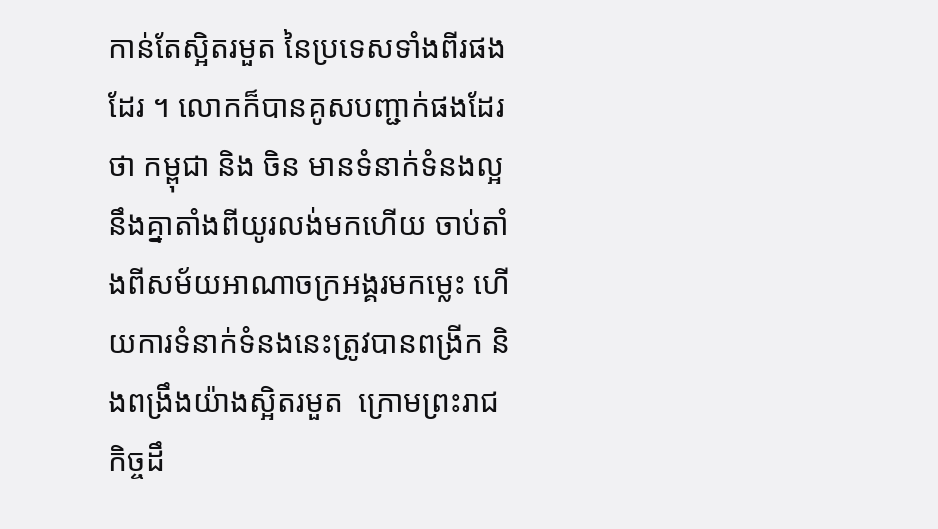កាន់តែស្អិតរមួត នៃប្រទេសទាំងពីរផងដែរ ។ លោកក៏បានគូសបញ្ជាក់ផងដែរថា កម្ពុជា និង ចិន មានទំនាក់ទំនងល្អនឹងគ្នាតាំងពីយូរលង់មកហើយ ចាប់តាំងពីសម័យអាណាចក្រអង្គរមកម្លេះ ហើយការទំនាក់ទំនងនេះត្រូវបានពង្រីក និងពង្រឹងយ៉ាងស្អិតរមួត  ក្រោមព្រះរាជកិច្ចដឹ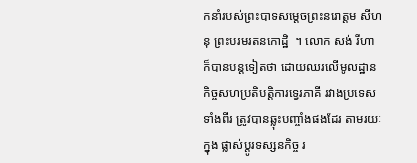កនាំរបស់ព្រះបាទសម្តេចព្រះនរោត្តម សីហនុ ព្រះបរមរតនកោដ្ឋិ  ។ លោក សង់ រីហា ក៏បានបន្តទៀតថា ដោយឈរលើមូលដ្ឋាន កិច្ចសហប្រតិបត្តិការទ្វេរភាគី រវាងប្រទេសទាំងពីរ ត្រូវបានឆ្លុះបញ្ចាំងផងដែរ តាមរយៈក្នុង ផ្លាស់ប្តូរទស្សនកិច្ច រ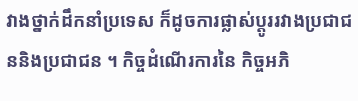វាងថ្នាក់ដឹកនាំប្រទេស ក៏ដូចការផ្លាស់ប្តូររវាងប្រជាជននិងប្រជាជន ។ កិច្ចដំណើរការនៃ កិច្ចអភិ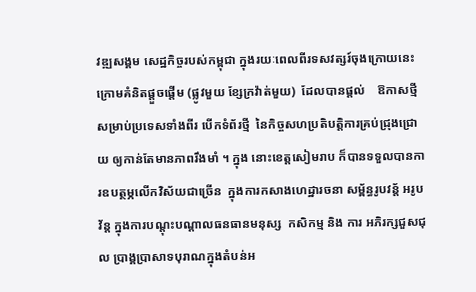វឌ្ឍសង្គម សេដ្ឋកិច្ចរបស់កម្ពុជា ក្នុងរយៈពេលពីរទសវត្សរ៍ចុងក្រោយនេះ  ក្រោមគំនិតផ្តួចផ្តើម (ផ្លូវមួយ ខ្សែក្រវ៉ាត់មួយ)  ដែលបានផ្តល់    ឱកាសថ្មី សម្រាប់ប្រទេសទាំងពីរ បើកទំព័រថ្មី  នៃកិច្ចសហប្រតិបត្តិការគ្រប់ជ្រុងជ្រោយ ឲ្យកាន់តែមានភាពរឹងមាំ ។ ក្នុង នោះខេត្តសៀមរាប ក៏បានទទួលបានការឧបត្ថម្ភលើកវិស័យជាច្រើន  ក្នុងការកសាងហេដ្ឋារចនា សម្ព័ន្ធរូបវន្ត័ អរូបវ័ន្ត ក្នុងការបណ្តុះបណ្តាលធនធានមនុស្ស  កសិកម្ម និង ការ អភិរក្សជួសជុល ប្រាង្គប្រាសាទបុរាណក្នុងតំបន់អ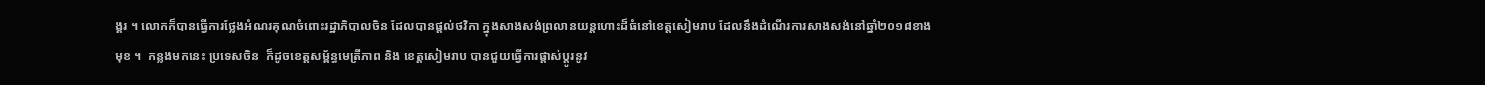ង្គរ ។ លោកក៏បានធ្វើការថ្លែងអំណរគុណចំពោះរដ្ឋាភិបាលចិន ដែលបានផ្តល់ថវិកា ក្នុងសាងសង់ព្រលានយន្តហោះដ៏ធំនៅខេត្តសៀមរាប ដែលនឹងដំណើរការសាងសង់នៅឆ្នាំ២០១៨ខាងមុខ ។  កន្លងមកនេះ ប្រទេសចិន  ក៏ដូចខេត្តសម្ព័ន្ធមេត្រីភាព និង ខេត្តសៀមរាប បានជួយធ្វើការផ្តាស់ប្តូរនូវ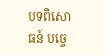បទពិសោធន៍ បច្ចេ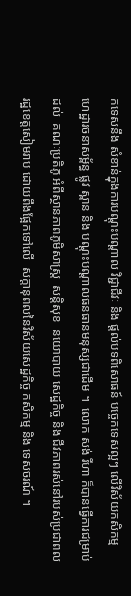កទេសនឹង សំខាន់ក្នុងការបណ្តុះបណ្តាល វិជ្ជាជីវៈ និង ផ្តល់បទពិសោធន៍ បច្ចេកទេសល្អៗ លើវិស័យកសិកម្ម  ហេដ្ឋារចនាសម្ព័ន្ធ ផ្លូវ ស្ពាន និង បណ្តុះបណ្តាលធនធានមនុស្សជាដើម ។  លោក សង់ រីហា ក៏បានធ្វើការជម្រាប់ដល់  គណៈប្រតិភូ អំពីស្ថានភាពភូមិសាស្ត្រ  សន្តិសុខ  នយោបាយ សេដ្ឋកិច្ច និង ជីវភាពរស់នៅរបស់ប្រជាពលរដ្ឋខេត្តសៀមរាប ដោយពឹងផែ្អកទៅលើ  សក្តានុពលនៃវិស័យសេដ្ឋកិច្ច កសិកម្ម និង ទេសចរណ៍ ។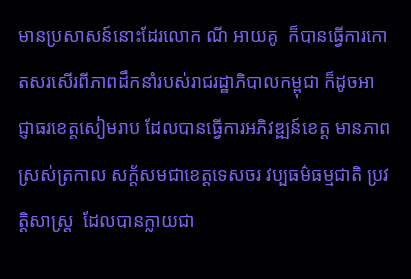មានប្រសាសន៍នោះដែរលោក ណី អាយគូ  ក៏បានធ្វើការកោតសរសើរពីភាពដឹកនាំរបស់រាជរដ្ឋាភិបាលកម្ពុជា ក៏ដូចអាជ្ញាធរខេត្តសៀមរាប ដែលបានធ្វើការអភិវឌ្ឍន៍ខេត្ត មានភាពស្រស់ត្រកាល សក្ត័សមជាខេត្តទេសចរ វប្បធម៌ធម្មជាតិ ប្រវត្តិសាស្ត្រ  ដែលបានក្លាយជា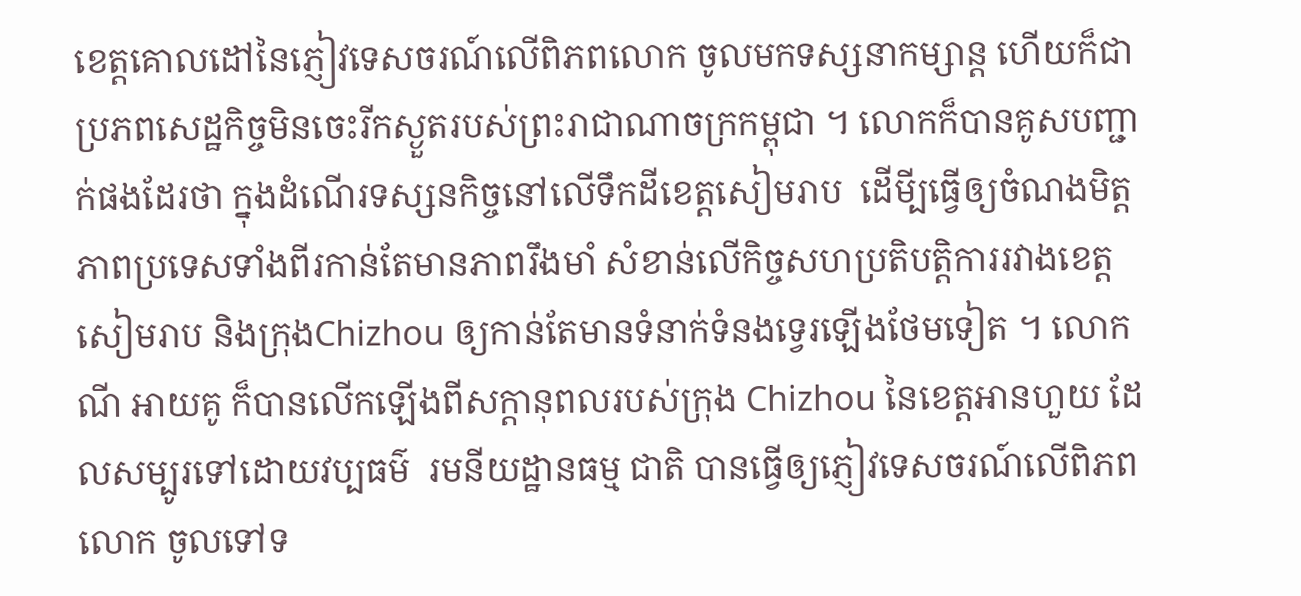ខេត្តគោលដៅនៃភ្ញៀវទេសចរណ៍លើពិភពលោក ចូលមកទស្សនាកម្សាន្ត ហើយក៏ជាប្រភពសេដ្ឋកិច្ចមិនចេះរីកស្ងួតរបស់ព្រះរាជាណាចក្រកម្ពុជា ។ លោកក៏បានគូសបញ្ជាក់ផងដែរថា ក្នុងដំណើរទស្សនកិច្ចនៅលើទឹកដីខេត្តសៀមរាប  ដើមី្បធ្វើឲ្យចំណងមិត្តភាពប្រទេសទាំងពីរកាន់តែមានភាពរឹងមាំ សំខាន់លើកិច្ចសហប្រតិបត្តិការរវាងខេត្តសៀមរាប និងក្រុងChizhou ឲ្យកាន់តែមានទំនាក់ទំនងទ្វេរឡើងថែមទៀត ។ លោក ណី អាយគូ ក៏បានលើកឡើងពីសក្តានុពលរបស់ក្រុង Chizhou នៃខេត្តអានហួយ ដែលសម្បូរទៅដោយវប្បធម៌  រមនីយដ្ឋានធម្ម ជាតិ បានធ្វើឲ្យភ្ញៀវទេសចរណ៍លើពិភពលោក ចូលទៅទ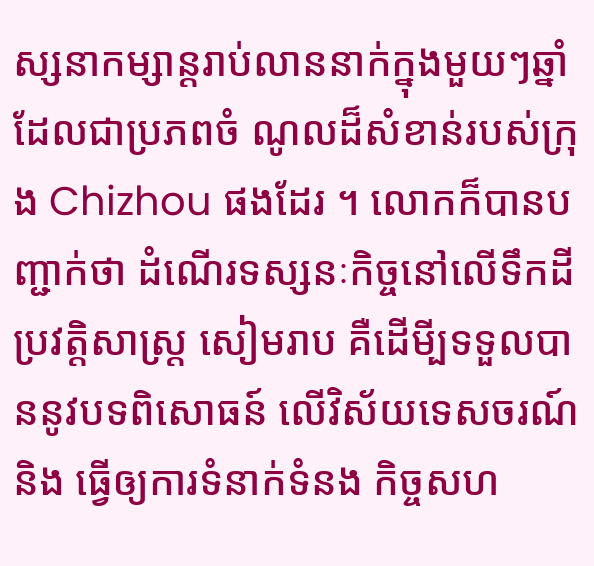ស្សនាកម្សាន្តរាប់លាននាក់ក្នុងមួយៗឆ្នាំ ដែលជាប្រភពចំ ណូលដ៏សំខាន់របស់ក្រុង Chizhou ផងដែរ ។ លោកក៏បានបញ្ជាក់ថា ដំណើរទស្សនៈកិច្ចនៅលើទឹកដីប្រវត្តិសាស្ត្រ សៀមរាប គឺដើមី្បទទួលបាននូវបទពិសោធន៍ លើវិស័យទេសចរណ៍  និង ធ្វើឲ្យការទំនាក់ទំនង កិច្ចសហ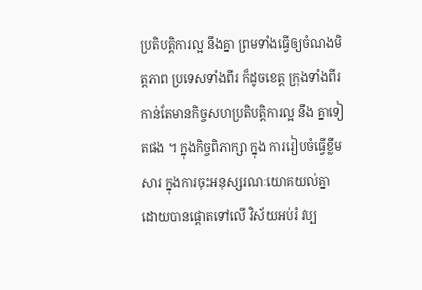ប្រតិបត្តិការល្អ នឹងគ្នា ព្រមទាំងធ្វើឲ្យចំណងមិត្តភាព ប្រទេសទាំងពីរ ក៏ដូចខេត្ត ក្រុងទាំងពីរ កាន់តែមានកិច្ចសហប្រតិបត្តិការល្អ នឹង គ្នាទៀតផង ។ ក្នុងកិច្ចពិភាក្សា ក្នុង ការរៀបចំធ្វើខ្លឹមសារ ក្នុងការចុះអនុស្សរណៈយោគយល់គ្នា ដោយបានផ្តោតទៅលើ វិស័យអប់រំ វប្ប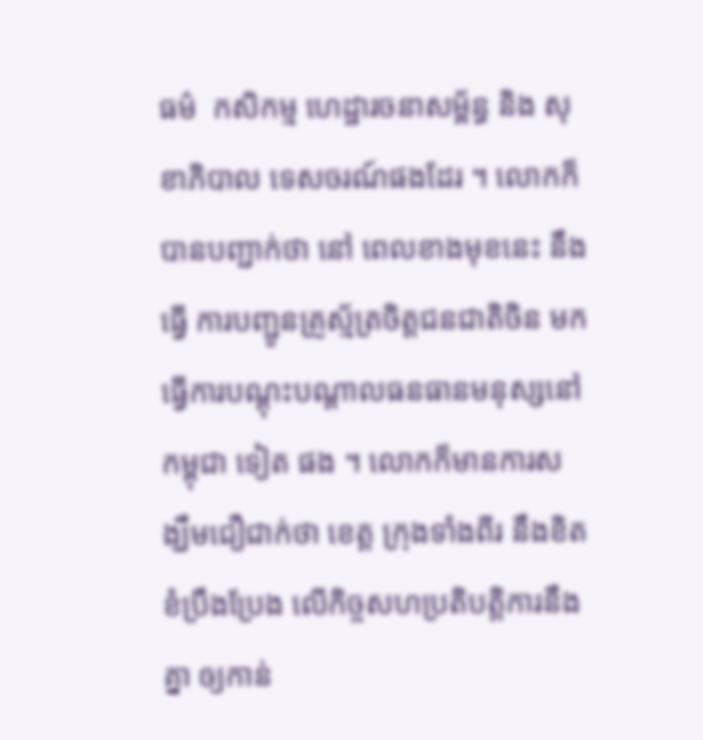ធម៌  កសិកម្ម ហេដ្ឋារចនាសម្ព័ន្ធ និង សុខាភិបាល ទេសចរណ៍ផងដែរ ។ លោកក៏បានបញ្ជាក់ថា នៅ ពេលខាងមុខនេះ នឹងធ្វើ ការបញ្ជូនគ្រូស្ម័ត្រចិត្តជនជាតិចិន មកធ្វើការបណ្តុះបណ្តាលធនធានមនុស្សនៅកម្ពុជា ទៀត ផង ។ លោកក៏មានការសង្ឃឹមជឿជាក់ថា ខេត្ត ក្រុងទាំងពីរ នឹងខិតខំប្រឹងប្រែង លើកិច្ចសហប្រតិបត្តិការនឹងគ្នា ឲ្យកាន់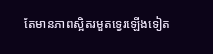តែមានភាពស្អិតរមួតទ្វេរឡើងទៀត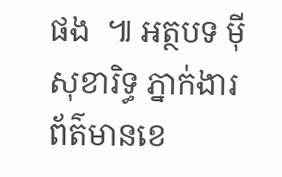ផង  ៕ អត្ថបទ ម៉ី សុខារិទ្ធ ភ្នាក់ងារព័ត៌មានខេ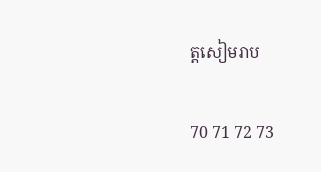ត្តសៀមរាប

70 71 72 73